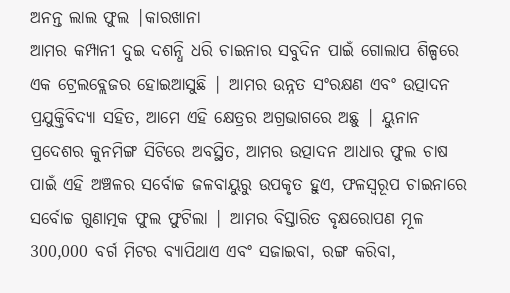ଅନନ୍ତ ଲାଲ ଫୁଲ |କାରଖାନା
ଆମର କମ୍ପାନୀ ଦୁଇ ଦଶନ୍ଧି ଧରି ଚାଇନାର ସବୁଦିନ ପାଇଁ ଗୋଲାପ ଶିଳ୍ପରେ ଏକ ଟ୍ରେଲବ୍ଲେଜର ହୋଇଆସୁଛି | ଆମର ଉନ୍ନତ ସଂରକ୍ଷଣ ଏବଂ ଉତ୍ପାଦନ ପ୍ରଯୁକ୍ତିବିଦ୍ୟା ସହିତ, ଆମେ ଏହି କ୍ଷେତ୍ରର ଅଗ୍ରଭାଗରେ ଅଛୁ | ୟୁନାନ ପ୍ରଦେଶର କୁନମିଙ୍ଗ ସିଟିରେ ଅବସ୍ଥିତ, ଆମର ଉତ୍ପାଦନ ଆଧାର ଫୁଲ ଚାଷ ପାଇଁ ଏହି ଅଞ୍ଚଳର ସର୍ବୋଚ୍ଚ ଜଳବାୟୁରୁ ଉପକୃତ ହୁଏ, ଫଳସ୍ୱରୂପ ଚାଇନାରେ ସର୍ବୋଚ୍ଚ ଗୁଣାତ୍ମକ ଫୁଲ ଫୁଟିଲା | ଆମର ବିସ୍ତାରିତ ବୃକ୍ଷରୋପଣ ମୂଳ 300,000 ବର୍ଗ ମିଟର ବ୍ୟାପିଥାଏ ଏବଂ ସଜାଇବା, ରଙ୍ଗ କରିବା,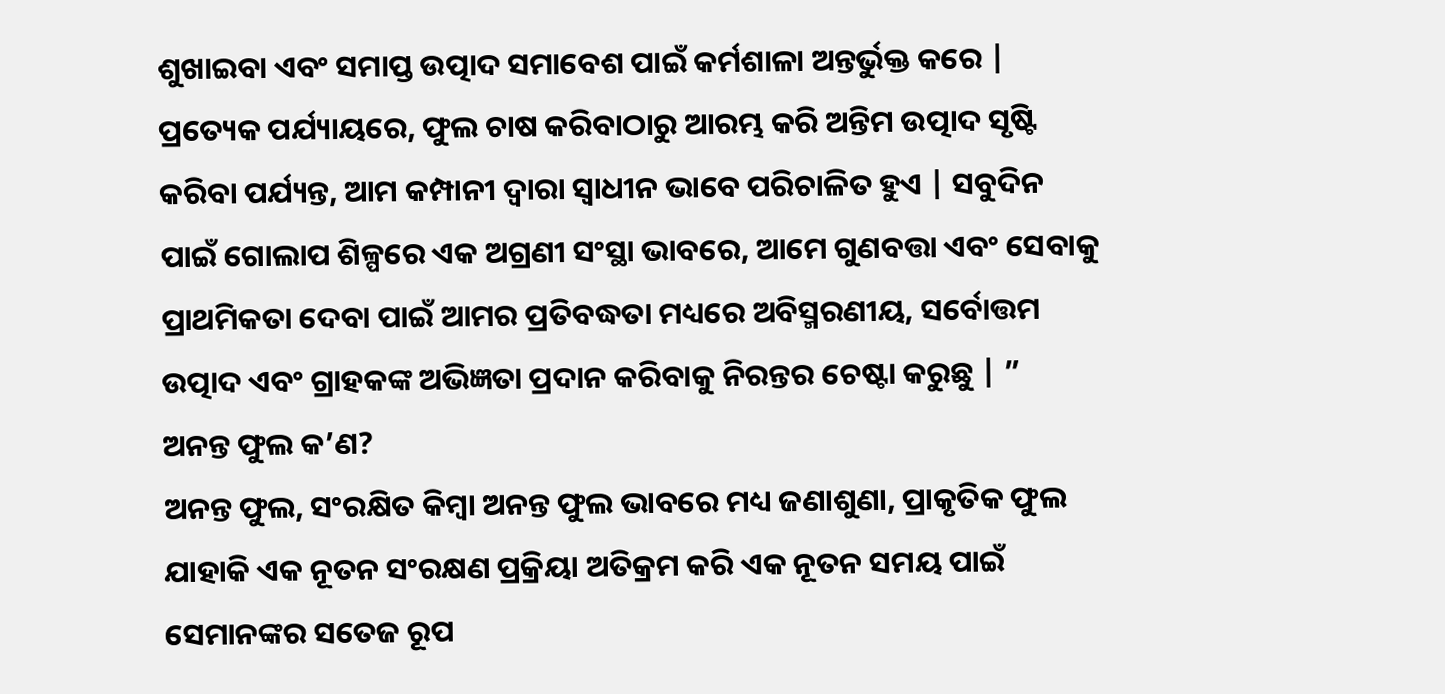ଶୁଖାଇବା ଏବଂ ସମାପ୍ତ ଉତ୍ପାଦ ସମାବେଶ ପାଇଁ କର୍ମଶାଳା ଅନ୍ତର୍ଭୁକ୍ତ କରେ | ପ୍ରତ୍ୟେକ ପର୍ଯ୍ୟାୟରେ, ଫୁଲ ଚାଷ କରିବାଠାରୁ ଆରମ୍ଭ କରି ଅନ୍ତିମ ଉତ୍ପାଦ ସୃଷ୍ଟି କରିବା ପର୍ଯ୍ୟନ୍ତ, ଆମ କମ୍ପାନୀ ଦ୍ୱାରା ସ୍ୱାଧୀନ ଭାବେ ପରିଚାଳିତ ହୁଏ | ସବୁଦିନ ପାଇଁ ଗୋଲାପ ଶିଳ୍ପରେ ଏକ ଅଗ୍ରଣୀ ସଂସ୍ଥା ଭାବରେ, ଆମେ ଗୁଣବତ୍ତା ଏବଂ ସେବାକୁ ପ୍ରାଥମିକତା ଦେବା ପାଇଁ ଆମର ପ୍ରତିବଦ୍ଧତା ମଧ୍ୟରେ ଅବିସ୍ମରଣୀୟ, ସର୍ବୋତ୍ତମ ଉତ୍ପାଦ ଏବଂ ଗ୍ରାହକଙ୍କ ଅଭିଜ୍ଞତା ପ୍ରଦାନ କରିବାକୁ ନିରନ୍ତର ଚେଷ୍ଟା କରୁଛୁ | ”
ଅନନ୍ତ ଫୁଲ କ’ଣ?
ଅନନ୍ତ ଫୁଲ, ସଂରକ୍ଷିତ କିମ୍ବା ଅନନ୍ତ ଫୁଲ ଭାବରେ ମଧ୍ୟ ଜଣାଶୁଣା, ପ୍ରାକୃତିକ ଫୁଲ ଯାହାକି ଏକ ନୂତନ ସଂରକ୍ଷଣ ପ୍ରକ୍ରିୟା ଅତିକ୍ରମ କରି ଏକ ନୂତନ ସମୟ ପାଇଁ ସେମାନଙ୍କର ସତେଜ ରୂପ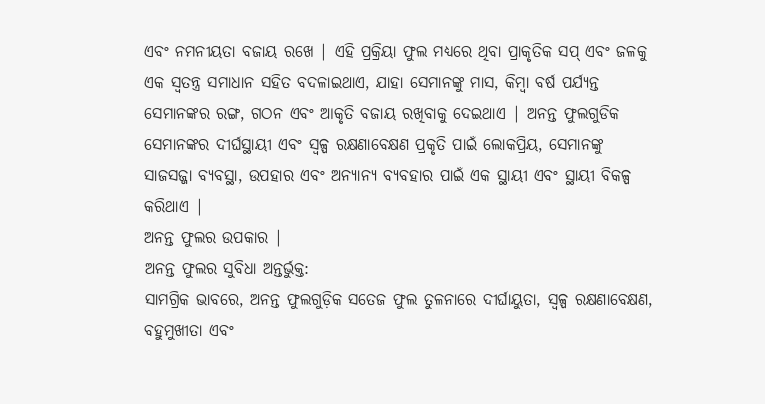ଏବଂ ନମନୀୟତା ବଜାୟ ରଖେ | ଏହି ପ୍ରକ୍ରିୟା ଫୁଲ ମଧ୍ୟରେ ଥିବା ପ୍ରାକୃତିକ ସପ୍ ଏବଂ ଜଳକୁ ଏକ ସ୍ୱତନ୍ତ୍ର ସମାଧାନ ସହିତ ବଦଳାଇଥାଏ, ଯାହା ସେମାନଙ୍କୁ ମାସ, କିମ୍ୱା ବର୍ଷ ପର୍ଯ୍ୟନ୍ତ ସେମାନଙ୍କର ରଙ୍ଗ, ଗଠନ ଏବଂ ଆକୃତି ବଜାୟ ରଖିବାକୁ ଦେଇଥାଏ | ଅନନ୍ତ ଫୁଲଗୁଡିକ ସେମାନଙ୍କର ଦୀର୍ଘସ୍ଥାୟୀ ଏବଂ ସ୍ୱଳ୍ପ ରକ୍ଷଣାବେକ୍ଷଣ ପ୍ରକୃତି ପାଇଁ ଲୋକପ୍ରିୟ, ସେମାନଙ୍କୁ ସାଜସଜ୍ଜା ବ୍ୟବସ୍ଥା, ଉପହାର ଏବଂ ଅନ୍ୟାନ୍ୟ ବ୍ୟବହାର ପାଇଁ ଏକ ସ୍ଥାୟୀ ଏବଂ ସ୍ଥାୟୀ ବିକଳ୍ପ କରିଥାଏ |
ଅନନ୍ତ ଫୁଲର ଉପକାର |
ଅନନ୍ତ ଫୁଲର ସୁବିଧା ଅନ୍ତର୍ଭୁକ୍ତ:
ସାମଗ୍ରିକ ଭାବରେ, ଅନନ୍ତ ଫୁଲଗୁଡ଼ିକ ସତେଜ ଫୁଲ ତୁଳନାରେ ଦୀର୍ଘାୟୁତା, ସ୍ୱଳ୍ପ ରକ୍ଷଣାବେକ୍ଷଣ, ବହୁମୁଖୀତା ଏବଂ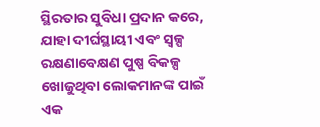ସ୍ଥିରତାର ସୁବିଧା ପ୍ରଦାନ କରେ, ଯାହା ଦୀର୍ଘସ୍ଥାୟୀ ଏବଂ ସ୍ୱଳ୍ପ ରକ୍ଷଣାବେକ୍ଷଣ ପୁଷ୍ପ ବିକଳ୍ପ ଖୋଜୁଥିବା ଲୋକମାନଙ୍କ ପାଇଁ ଏକ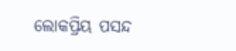ଲୋକପ୍ରିୟ ପସନ୍ଦ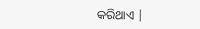କରିଥାଏ |